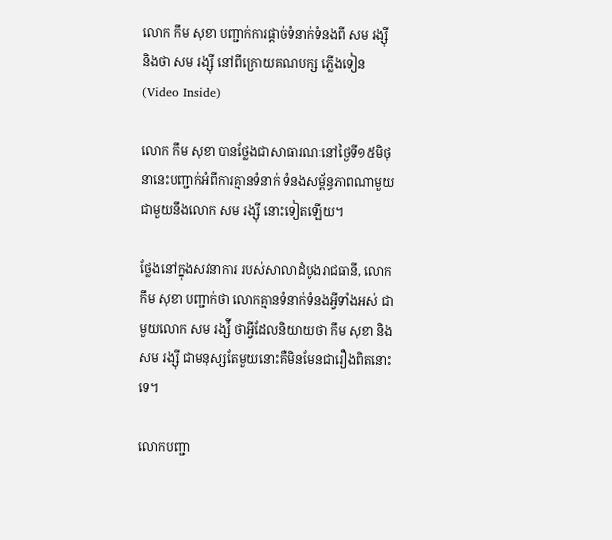លោក កឹម សុខា បញ្ជាក់ការផ្តាច់ទំនាក់ទំនងពី សម រង្ស៊ី និងថា សម រង្ស៊ី នៅពីក្រោយគណបក្ស ភ្លើងទៀន (Video Inside)

លោក កឹម សុខា បានថ្លែងជាសាធារណៈនៅថ្ងៃទី១៥មិថុនានេះបញ្ជាក់អំពីការគ្មានទំនាក់ ទំនងសម្ព័ន្ធភាពណាមួយជាមួយនឹងលោក សម រង្ស៊ី នោះទៀតឡើយ។

ថ្លែងនៅក្នុងសវនាការ របស់សាលាដំបូងរាជធានី, លោក កឹម សុខា បញ្ជាក់ថា លោកគ្មានទំនាក់ទំនងអ្វីទាំងអស់ ជាមួយលោក សម រង្ស៉ី ថាអ្វីដែលនិយាយថា កឹម សុខា និង សម រង្ស៊ី ជាមនុស្សតែមួយនោះគឺមិនមែនជារឿងពិតនោះទេ។

លោកបញ្ជា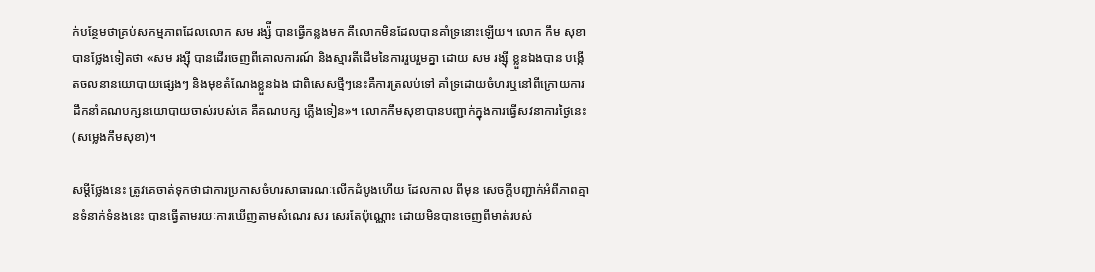ក់បន្ថែមថាគ្រប់សកម្មភាពដែលលោក សម រង្ស៉ី បានធ្វើកន្លងមក គឹលោកមិនដែលបានគាំទ្រនោះឡើយ។ លោក កឹម សុខា បានថ្លែងទៀតថា «សម រង្ស៊ី បានដើរចេញពីគោលការណ៍ និងស្មារតីដើមនៃការរួបរួមគ្នា ដោយ សម រង្ស៊ី ខ្លួនឯងបាន បង្កើតចលនានយោបាយផ្សេងៗ និងមុខតំណែងខ្លួនឯង ជាពិសេសថ្មីៗនេះគឺការត្រលប់ទៅ គាំទ្រដោយចំហរឬនៅពីក្រោយការដឹកនាំគណបក្សនយោបាយចាស់របស់គេ គឺគណបក្ស ភ្លើងទៀន»។ លោកកឹមសុខាបានបញ្ជាក់ក្នុងការធ្វើសវនាការថ្ងៃនេះ (សម្លេងកឹមសុខា)។

សម្តីថ្លែងនេះ ត្រូវគេចាត់ទុកថាជាការប្រកាសចំហរសាធារណៈលើកដំបូងហើយ ដែលកាល ពីមុន សេចក្តីបញ្ជាក់អំពីភាពគ្មានទំនាក់ទំនងនេះ បានធ្វើតាមរយៈការឃើញតាមសំណេរ សរ សេរតែប៉ុណ្ណោះ ដោយមិនបានចេញពីមាត់របស់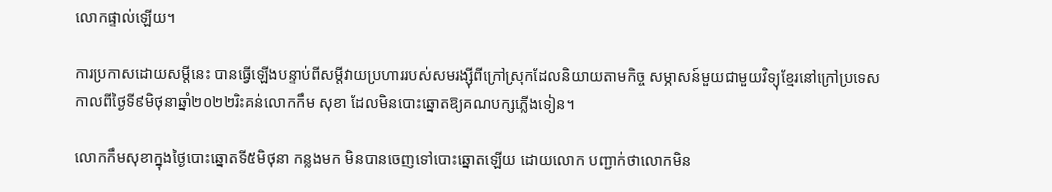លោកផ្ទាល់ឡើយ។

ការប្រកាសដោយសម្តីនេះ បានធ្វើឡើងបន្ទាប់ពីសម្តីវាយប្រហាររបស់សមរង្ស៊ីពីក្រៅស្រុកដែលនិយាយតាមកិច្ច សម្ភាសន៍មួយជាមួយវិទ្យុខ្មែរនៅក្រៅប្រទេសកាលពីថ្ងៃទី៩មិថុនាឆ្នាំ២០២២រិះគន់លោកកឹម សុខា ដែលមិនបោះឆ្នោតឱ្យគណបក្សភ្លើងទៀន។

លោកកឹមសុខាក្នុងថ្ងៃបោះឆ្នោតទី៥មិថុនា កន្លងមក មិនបានចេញទៅបោះឆ្នោតឡើយ ដោយលោក បញ្ជាក់ថាលោកមិន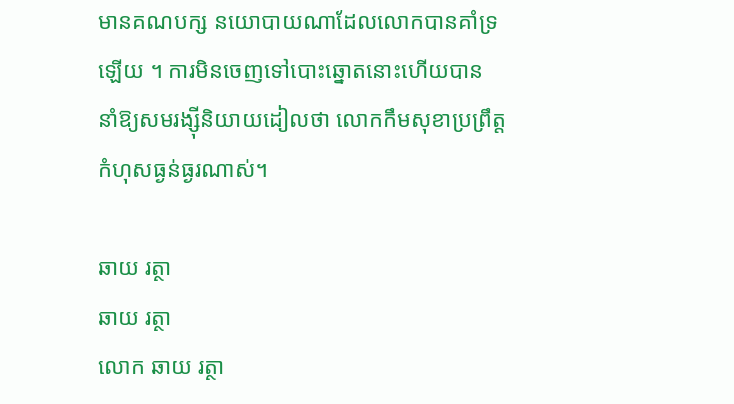មានគណបក្ស នយោបាយណាដែលលោកបានគាំទ្រឡើយ ។ ការមិនចេញទៅបោះឆ្នោតនោះហើយបាន នាំឱ្យសមរង្ស៊ីនិយាយដៀលថា លោកកឹមសុខាប្រព្រឹត្តកំហុសធ្ងន់ធ្ងរណាស់។

ឆាយ រត្ថា
ឆាយ រត្ថា
លោក ឆាយ រត្ថា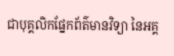ជាបុគ្គលិកផ្នែកព័ត៌មានវិទ្យា នៃអគ្គ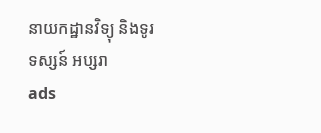នាយកដ្ឋានវិទ្យុ និងទូរទស្សន៍ អប្សរា
ads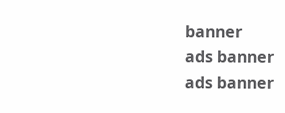banner
ads banner
ads banner